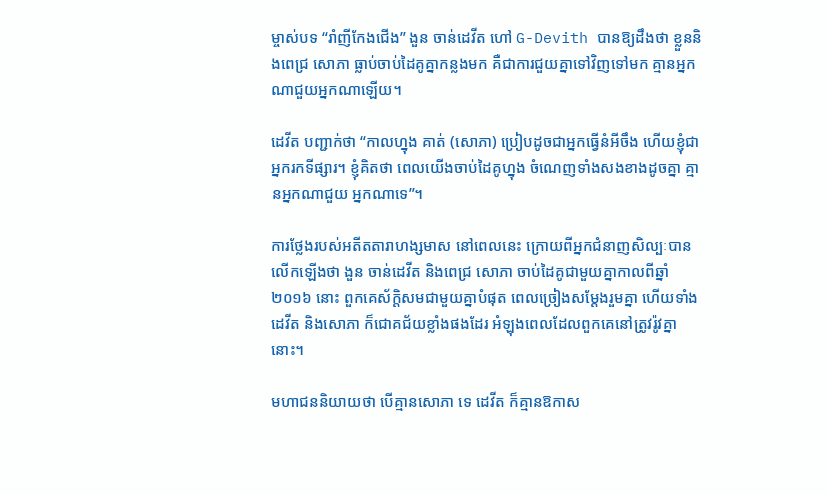ម្ចាស់បទ “រាំញីកែងជើង” ងួន ចាន់ដេវីត ហៅ G-Devith បានឱ្យដឹងថា ខ្លួននិងពេជ្រ សោភា ធ្លាប់ចាប់ដៃគូគ្នាកន្លងមក គឺជាការជួយគ្នាទៅវិញទៅមក គ្មានអ្នកណាជួយអ្នកណាឡើយ។

ដេវីត បញ្ជាក់ថា “កាលហ្នុង គាត់ (សោភា) ប្រៀបដូចជាអ្នកធ្វើនំអីចឹង ហើយខ្ញុំជាអ្នករកទីផ្សារ។ ខ្ញុំគិតថា ពេលយើងចាប់ដៃគូហ្នុង ចំណេញទាំងសងខាងដូចគ្នា គ្មានអ្នកណាជួយ អ្នកណាទេ”។

ការថ្លែងរបស់អតីតតារាហង្សមាស នៅពេលនេះ ក្រោយពីអ្នកជំនាញសិល្បៈបានលើកឡើងថា ងួន ចាន់ដេវីត និងពេជ្រ សោភា ចាប់ដៃគូជាមួយគ្នាកាលពីឆ្នាំ២០១៦ នោះ ពួកគេស័ក្តិសមជាមួយគ្នាបំផុត ពេលច្រៀងសម្តែងរួមគ្នា ហើយទាំងដេវីត និងសោភា ក៏ជោគជ័យខ្លាំងផងដែរ អំឡុងពេលដែលពួកគេនៅត្រូវរ៉ូវគ្នានោះ។

មហាជននិយាយថា បើគ្មានសោភា ទេ ដេវីត ក៏គ្មានឱកាស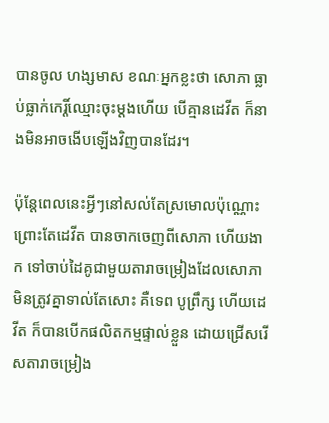បានចូល ហង្សមាស ខណៈអ្នកខ្លះថា សោភា ធ្លាប់ធ្លាក់កេរ្តិ៍ឈ្មោះចុះម្តងហើយ បើគ្មានដេវីត ក៏នាងមិនអាចងើបឡើងវិញបានដែរ។

ប៉ុន្តែពេលនេះអ្វីៗនៅសល់តែស្រមោលប៉ុណ្ណោះ ព្រោះតែដេវីត បានចាកចេញពីសោភា ហើយងាក ទៅចាប់ដៃគូជាមួយតារាចម្រៀងដែលសោភា មិនត្រូវគ្នាទាល់តែសោះ គឺទេព បូព្រឹក្ស ហើយដេវីត ក៏បានបើកផលិតកម្មផ្ទាល់ខ្លួន ដោយជ្រើសរើសតារាចម្រៀង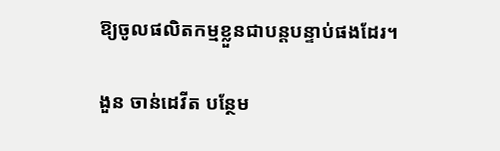ឱ្យចូលផលិតកម្មខ្លួនជាបន្តបន្ទាប់ផងដែរ។

ងួន ចាន់ដេវីត បន្ថែម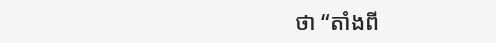ថា “តាំងពី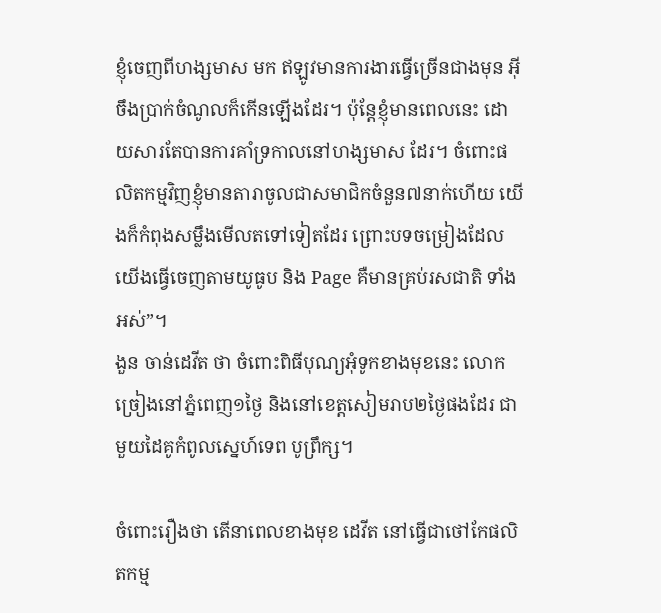ខ្ញុំចេញពីហង្សមាស មក ឥឡូវមានការងារធ្វើច្រើនជាងមុន អ៊ីចឹងប្រាក់ចំណូលក៏កើនឡើងដែរ។ ប៉ុន្តែខ្ញុំមានពេលនេះ ដោយសារតែបានការគាំទ្រកាលនៅហង្សមាស ដែរ។ ចំពោះផលិតកម្មវិញខ្ញុំមានតារាចូលជាសមាជិកចំនួន៧នាក់ហើយ យើងក៏កំពុងសម្លឹងមើលតទៅទៀតដែរ ព្រោះបទចម្រៀងដែលយើងធ្វើចេញតាមយូធូប និង Page គឺមានគ្រប់រសជាតិ ទាំងអស់”។
ងួន ចាន់ដេវីត ថា ចំពោះពិធីបុណ្យអុំទូកខាងមុខនេះ លោកច្រៀងនៅភ្នំពេញ១ថ្ងៃ និងនៅខេត្តសៀមរាប២ថ្ងៃផងដែរ ជាមួយដៃគូកំពូលស្នេហ៍ទេព បូព្រឹក្ស។

ចំពោះរឿងថា តើនាពេលខាងមុខ ដេវីត នៅធ្វើជាថៅកែផលិតកម្ម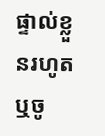ផ្ទាល់ខ្លួនរហូត ឬចូ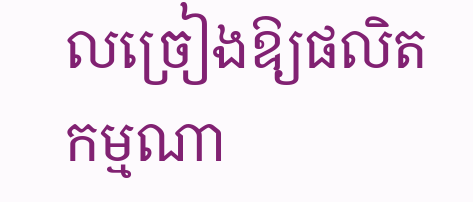លច្រៀងឱ្យផលិតកម្មណា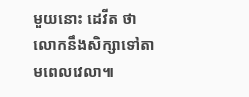មួយនោះ ដេវីត ថា លោកនឹងសិក្សាទៅតាមពេលវេលា៕